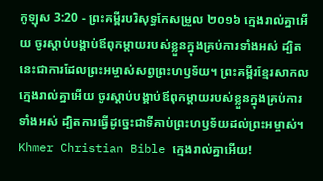កូឡុស 3:20 - ព្រះគម្ពីរបរិសុទ្ធកែសម្រួល ២០១៦ ក្មេងរាល់គ្នាអើយ ចូរស្តាប់បង្គាប់ឪពុកម្តាយរបស់ខ្លួនក្នុងគ្រប់ការទាំងអស់ ដ្បិតនេះជាការដែលព្រះអម្ចាស់សព្វព្រះហឫទ័យ។ ព្រះគម្ពីរខ្មែរសាកល ក្មេងរាល់គ្នាអើយ ចូរស្ដាប់បង្គាប់ឪពុកម្ដាយរបស់ខ្លួនក្នុងគ្រប់ការទាំងអស់ ដ្បិតការធ្វើដូច្នេះជាទីគាប់ព្រះហឫទ័យដល់ព្រះអម្ចាស់។ Khmer Christian Bible ក្មេងរាល់គ្នាអើយ!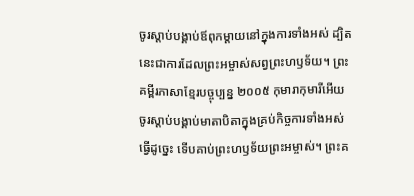ចូរស្ដាប់បង្គាប់ឪពុកម្ដាយនៅក្នុងការទាំងអស់ ដ្បិតនេះជាការដែលព្រះអម្ចាស់សព្វព្រះហឫទ័យ។ ព្រះគម្ពីរភាសាខ្មែរបច្ចុប្បន្ន ២០០៥ កុមារាកុមារីអើយ ចូរស្ដាប់បង្គាប់មាតាបិតាក្នុងគ្រប់កិច្ចការទាំងអស់ ធ្វើដូច្នេះ ទើបគាប់ព្រះហឫទ័យព្រះអម្ចាស់។ ព្រះគ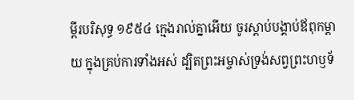ម្ពីរបរិសុទ្ធ ១៩៥៤ ក្មេងរាល់គ្នាអើយ ចូរស្តាប់បង្គាប់ឪពុកម្តាយ ក្នុងគ្រប់ការទាំងអស់ ដ្បិតព្រះអម្ចាស់ទ្រង់សព្វព្រះហឫទ័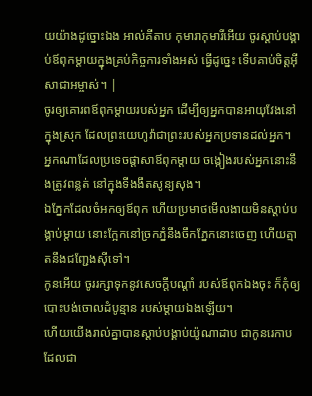យយ៉ាងដូច្នោះឯង អាល់គីតាប កុមារាកុមារីអើយ ចូរស្ដាប់បង្គាប់ឪពុកម្តាយក្នុងគ្រប់កិច្ចការទាំងអស់ ធ្វើដូច្នេះ ទើបគាប់ចិត្តអ៊ីសាជាអម្ចាស់។ |
ចូរឲ្យគោរពឪពុកម្តាយរបស់អ្នក ដើម្បីឲ្យអ្នកបានអាយុវែងនៅក្នុងស្រុក ដែលព្រះយេហូវ៉ាជាព្រះរបស់អ្នកប្រទានដល់អ្នក។
អ្នកណាដែលប្រទេចផ្ដាសាឪពុកម្តាយ ចង្កៀងរបស់អ្នកនោះនឹងត្រូវពន្លត់ នៅក្នុងទីងងឹតសូន្យសុង។
ឯភ្នែកដែលចំអកឲ្យឪពុក ហើយប្រមាថមើលងាយមិនស្តាប់បង្គាប់ម្តាយ នោះក្អែកនៅច្រកភ្នំនឹងចឹកភ្នែកនោះចេញ ហើយត្មាតនឹងជញ្ជែងស៊ីទៅ។
កូនអើយ ចូររក្សាទុកនូវសេចក្ដីបណ្ដាំ របស់ឪពុកឯងចុះ ក៏កុំឲ្យបោះបង់ចោលដំបូន្មាន របស់ម្តាយឯងឡើយ។
ហើយយើងរាល់គ្នាបានស្តាប់បង្គាប់យ៉ូណាដាប ជាកូនរេកាប ដែលជា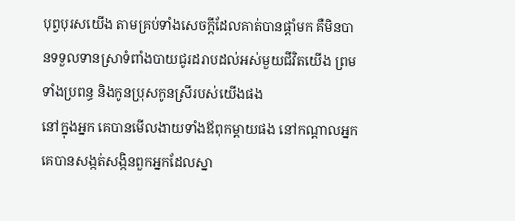បុព្វបុរសយើង តាមគ្រប់ទាំងសេចក្ដីដែលគាត់បានផ្តាំមក គឺមិនបានទទួលទានស្រាទំពាំងបាយជូរដរាបដល់អស់មួយជីវិតយើង ព្រមទាំងប្រពន្ធ និងកូនប្រុសកូនស្រីរបស់យើងផង
នៅក្នុងអ្នក គេបានមើលងាយទាំងឪពុកម្តាយផង នៅកណ្ដាលអ្នក គេបានសង្កត់សង្កិនពួកអ្នកដែលស្នា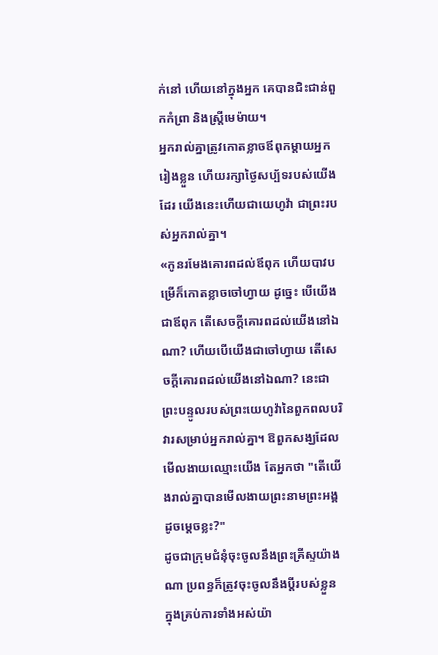ក់នៅ ហើយនៅក្នុងអ្នក គេបានជិះជាន់ពួកកំព្រា និងស្ត្រីមេម៉ាយ។
អ្នករាល់គ្នាត្រូវកោតខ្លាចឪពុកម្តាយអ្នករៀងខ្លួន ហើយរក្សាថ្ងៃសប្ប័ទរបស់យើងដែរ យើងនេះហើយជាយេហូវ៉ា ជាព្រះរបស់អ្នករាល់គ្នា។
«កូនរមែងគោរពដល់ឪពុក ហើយបាវបម្រើក៏កោតខ្លាចចៅហ្វាយ ដូច្នេះ បើយើងជាឪពុក តើសេចក្ដីគោរពដល់យើងនៅឯណា? ហើយបើយើងជាចៅហ្វាយ តើសេចក្ដីគោរពដល់យើងនៅឯណា? នេះជាព្រះបន្ទូលរបស់ព្រះយេហូវ៉ានៃពួកពលបរិវារសម្រាប់អ្នករាល់គ្នា។ ឱពួកសង្ឃដែលមើលងាយឈ្មោះយើង តែអ្នកថា "តើយើងរាល់គ្នាបានមើលងាយព្រះនាមព្រះអង្គដូចម្ដេចខ្លះ?"
ដូចជាក្រុមជំនុំចុះចូលនឹងព្រះគ្រីស្ទយ៉ាងណា ប្រពន្ធក៏ត្រូវចុះចូលនឹងប្តីរបស់ខ្លួន ក្នុងគ្រប់ការទាំងអស់យ៉ា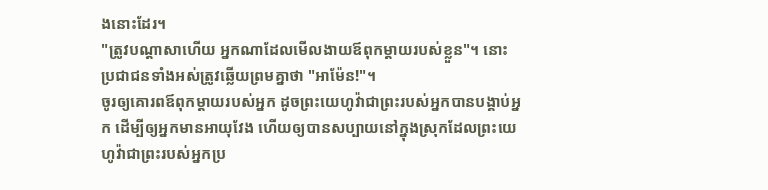ងនោះដែរ។
"ត្រូវបណ្ដាសាហើយ អ្នកណាដែលមើលងាយឪពុកម្តាយរបស់ខ្លួន"។ នោះប្រជាជនទាំងអស់ត្រូវឆ្លើយព្រមគ្នាថា "អាម៉ែន!"។
ចូរឲ្យគោរពឪពុកម្តាយរបស់អ្នក ដូចព្រះយេហូវ៉ាជាព្រះរបស់អ្នកបានបង្គាប់អ្នក ដើម្បីឲ្យអ្នកមានអាយុវែង ហើយឲ្យបានសប្បាយនៅក្នុងស្រុកដែលព្រះយេហូវ៉ាជាព្រះរបស់អ្នកប្រ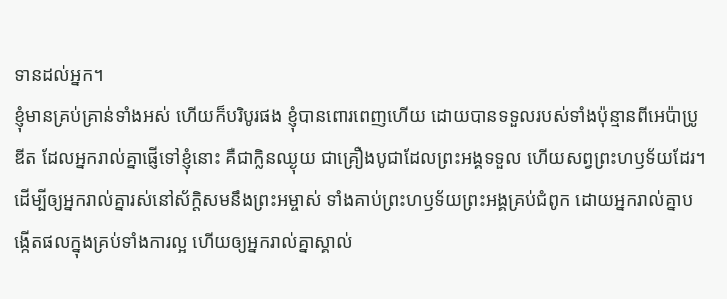ទានដល់អ្នក។
ខ្ញុំមានគ្រប់គ្រាន់ទាំងអស់ ហើយក៏បរិបូរផង ខ្ញុំបានពោរពេញហើយ ដោយបានទទួលរបស់ទាំងប៉ុន្មានពីអេប៉ាប្រូឌីត ដែលអ្នករាល់គ្នាផ្ញើទៅខ្ញុំនោះ គឺជាក្លិនឈ្ងុយ ជាគ្រឿងបូជាដែលព្រះអង្គទទួល ហើយសព្វព្រះហឫទ័យដែរ។
ដើម្បីឲ្យអ្នករាល់គ្នារស់នៅស័ក្ដិសមនឹងព្រះអម្ចាស់ ទាំងគាប់ព្រះហឫទ័យព្រះអង្គគ្រប់ជំពូក ដោយអ្នករាល់គ្នាបង្កើតផលក្នុងគ្រប់ទាំងការល្អ ហើយឲ្យអ្នករាល់គ្នាស្គាល់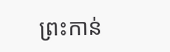ព្រះកាន់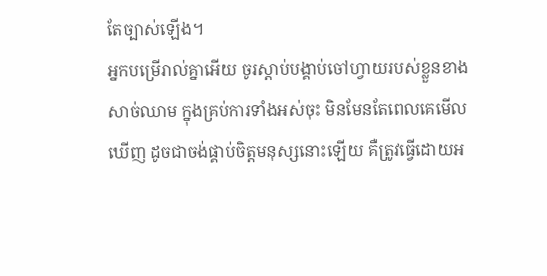តែច្បាស់ឡើង។
អ្នកបម្រើរាល់គ្នាអើយ ចូរស្តាប់បង្គាប់ចៅហ្វាយរបស់ខ្លួនខាងសាច់ឈាម ក្នុងគ្រប់ការទាំងអស់ចុះ មិនមែនតែពេលគេមើលឃើញ ដូចជាចង់ផ្គាប់ចិត្តមនុស្សនោះឡើយ គឺត្រូវធ្វើដោយអ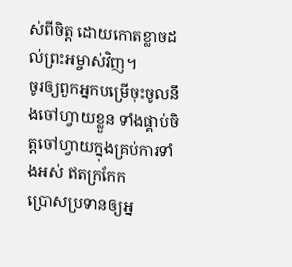ស់ពីចិត្ត ដោយកោតខ្លាចដល់ព្រះអម្ចាស់វិញ។
ចូរឲ្យពួកអ្នកបម្រើចុះចូលនឹងចៅហ្វាយខ្លួន ទាំងផ្គាប់ចិត្តចៅហ្វាយក្នុងគ្រប់ការទាំងអស់ ឥតក្រកែក
ប្រោសប្រទានឲ្យអ្ន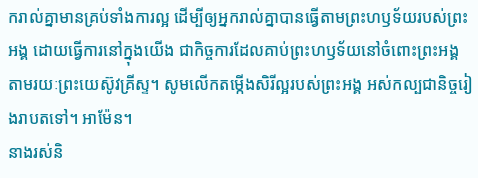ករាល់គ្នាមានគ្រប់ទាំងការល្អ ដើម្បីឲ្យអ្នករាល់គ្នាបានធ្វើតាមព្រះហឫទ័យរបស់ព្រះអង្គ ដោយធ្វើការនៅក្នុងយើង ជាកិច្ចការដែលគាប់ព្រះហឫទ័យនៅចំពោះព្រះអង្គ តាមរយៈព្រះយេស៊ូវគ្រីស្ទ។ សូមលើកតម្កើងសិរីល្អរបស់ព្រះអង្គ អស់កល្បជានិច្ចរៀងរាបតទៅ។ អាម៉ែន។
នាងរស់និ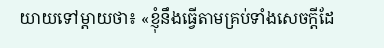យាយទៅម្តាយថា៖ «ខ្ញុំនឹងធ្វើតាមគ្រប់ទាំងសេចក្ដីដែ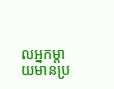លអ្នកម្តាយមានប្រ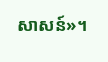សាសន៍»។